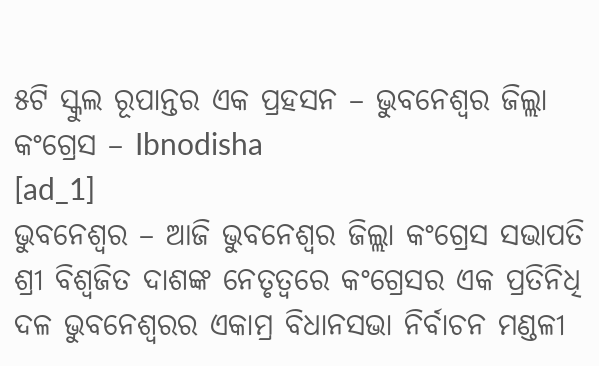୫ଟି ସ୍କୁଲ ରୂପାନ୍ତର ଏକ ପ୍ରହସନ – ଭୁବନେଶ୍ୱର ଜିଲ୍ଲା କଂଗ୍ରେସ – Ibnodisha
[ad_1]
ଭୁବନେଶ୍ୱର – ଆଜି ଭୁବନେଶ୍ୱର ଜିଲ୍ଲା କଂଗ୍ରେସ ସଭାପତି ଶ୍ରୀ ବିଶ୍ୱଜିତ ଦାଶଙ୍କ ନେତୃତ୍ୱରେ କଂଗ୍ରେସର ଏକ ପ୍ରତିନିଧି ଦଳ ଭୁବନେଶ୍ୱରର ଏକାମ୍ର ବିଧାନସଭା ନିର୍ବାଚନ ମଣ୍ଡଳୀ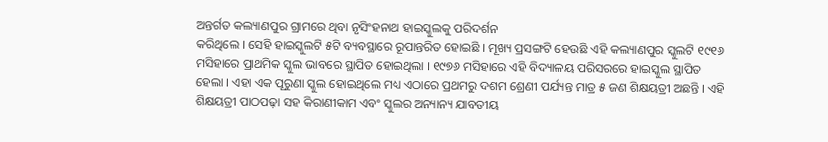ଅନ୍ତର୍ଗତ କଲ୍ୟାଣପୁର ଗ୍ରାମରେ ଥିବା ନୃସିଂହନାଥ ହାଇସ୍କୁଲକୁ ପରିଦର୍ଶନ
କରିଥିଲେ । ସେହି ହାଇସ୍କୁଲଟି ୫ଟି ବ୍ୟବସ୍ଥାରେ ରୂପାନ୍ତରିତ ହୋଇଛି । ମୂଖ୍ୟ ପ୍ରସଙ୍ଗଟି ହେଉଛି ଏହି କଲ୍ୟାଣପୁର ସ୍କୁଲଟି ୧୯୧୬
ମସିହାରେ ପ୍ରାଥମିକ ସ୍କୁଲ ଭାବରେ ସ୍ଥାପିତ ହୋଇଥିଲା । ୧୯୭୬ ମସିହାରେ ଏହି ବିଦ୍ୟାଳୟ ପରିସରରେ ହାଇସ୍କୁଲ ସ୍ଥାପିତ
ହେଲା । ଏହା ଏକ ପୂରୁଣା ସ୍କୁଲ ହୋଇଥିଲେ ମଧ୍ୟ ଏଠାରେ ପ୍ରଥମରୁ ଦଶମ ଶ୍ରେଣୀ ପର୍ଯ୍ୟନ୍ତ ମାତ୍ର ୫ ଜଣ ଶିକ୍ଷୟତ୍ରୀ ଅଛନ୍ତି । ଏହି
ଶିକ୍ଷୟତ୍ରୀ ପାଠପଢ଼ା ସହ କିରାଣୀକାମ ଏବଂ ସ୍କୁଲର ଅନ୍ୟାନ୍ୟ ଯାବତୀୟ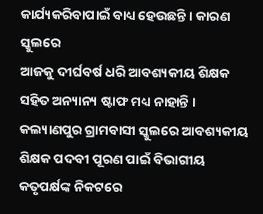କାର୍ଯ୍ୟକରିବାପାଇଁ ବାଧ୍ୟ ହେଉଛନ୍ତି । କାରଣ ସ୍କୁଲରେ
ଆଜକୁ ଦୀର୍ଘବର୍ଷ ଧରି ଆବଶ୍ୟକୀୟ ଶିକ୍ଷକ ସହିତ ଅନ୍ୟାନ୍ୟ ଷ୍ଟାଫ ମଧ୍ୟ ନାହାନ୍ତି ।
କଲ୍ୟାଣପୁର ଗ୍ରାମବାସୀ ସ୍କୁଲରେ ଆବଶ୍ୟକୀୟ ଶିକ୍ଷକ ପଦବୀ ପୂରଣ ପାଇଁ ବିଭାଗୀୟ କତୃପର୍କ୍ଷଙ୍କ ନିକଟରେ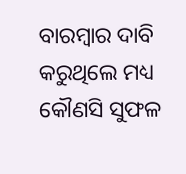ବାରମ୍ବାର ଦାବି
କରୁଥିଲେ ମଧ୍ୟ କୌଣସି ସୁଫଳ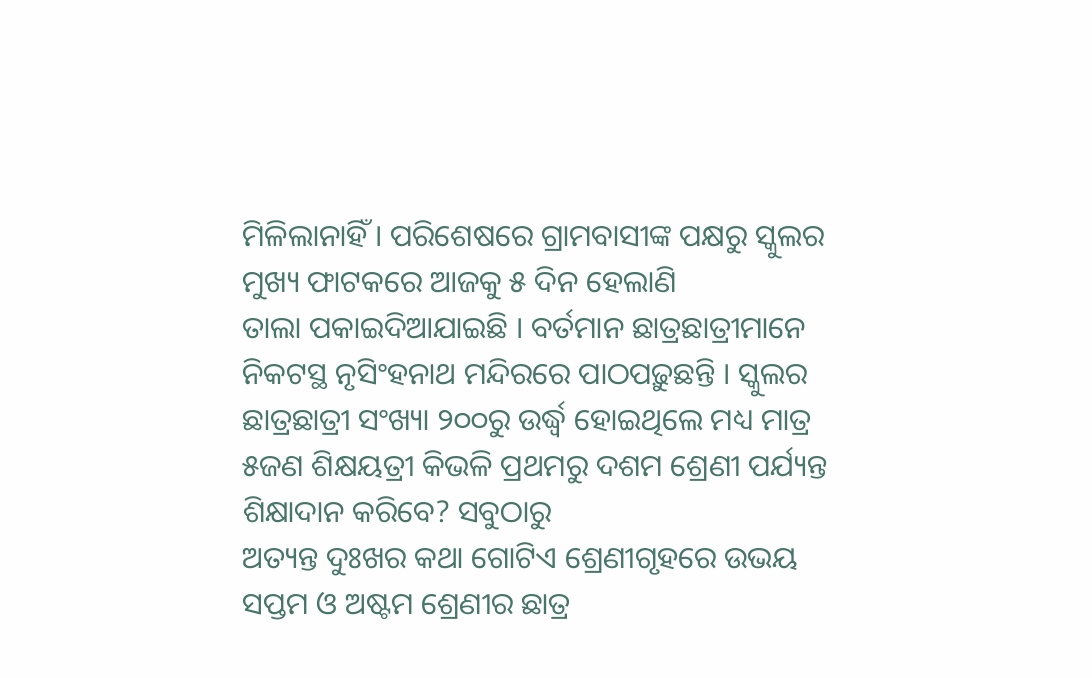ମିଳିଲାନାହିଁ । ପରିଶେଷରେ ଗ୍ରାମବାସୀଙ୍କ ପକ୍ଷରୁ ସ୍କୁଲର ମୁଖ୍ୟ ଫାଟକରେ ଆଜକୁ ୫ ଦିନ ହେଲାଣି
ତାଲା ପକାଇଦିଆଯାଇଛି । ବର୍ତମାନ ଛାତ୍ରଛାତ୍ରୀମାନେ ନିକଟସ୍ଥ ନୃସିଂହନାଥ ମନ୍ଦିରରେ ପାଠପଢ଼ୁଛନ୍ତି । ସ୍କୁଲର ଛାତ୍ରଛାତ୍ରୀ ସଂଖ୍ୟା ୨୦୦ରୁ ଉର୍ଦ୍ଧ୍ୱ ହୋଇଥିଲେ ମଧ୍ୟ ମାତ୍ର ୫ଜଣ ଶିକ୍ଷୟତ୍ରୀ କିଭଳି ପ୍ରଥମରୁ ଦଶମ ଶ୍ରେଣୀ ପର୍ଯ୍ୟନ୍ତ ଶିକ୍ଷାଦାନ କରିବେ? ସବୁଠାରୁ
ଅତ୍ୟନ୍ତ ଦୁଃଖର କଥା ଗୋଟିଏ ଶ୍ରେଣୀଗୃହରେ ଉଭୟ ସପ୍ତମ ଓ ଅଷ୍ଟମ ଶ୍ରେଣୀର ଛାତ୍ର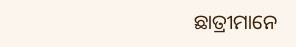ଛାତ୍ରୀମାନେ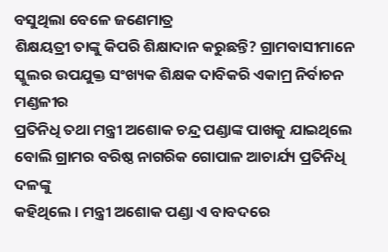ବସୁଥିଲା ବେଳେ ଜଣେମାତ୍ର
ଶିକ୍ଷୟତ୍ରୀ ତାଙ୍କୁ କିପରି ଶିକ୍ଷାଦାନ କରୁଛନ୍ତି? ଗ୍ରାମବାସୀମାନେ ସ୍କୁଲର ଉପଯୁକ୍ତ ସଂଖ୍ୟକ ଶିକ୍ଷକ ଦାବିକରି ଏକାମ୍ର ନିର୍ବାଚନ ମଣ୍ଡଳୀର
ପ୍ରତିନିଧି ତଥା ମନ୍ତ୍ରୀ ଅଶୋକ ଚନ୍ଦ୍ର ପଣ୍ଡାଙ୍କ ପାଖକୁ ଯାଇଥିଲେ ବୋଲି ଗ୍ରାମର ବରିଷ୍ଠ ନାଗରିକ ଗୋପାଳ ଆଚାର୍ଯ୍ୟ ପ୍ରତିନିଧି ଦଳଙ୍କୁ
କହିଥିଲେ । ମନ୍ତ୍ରୀ ଅଶୋକ ପଣ୍ଡା ଏ ବାବଦରେ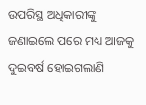ଉପରିସ୍ଥ ଅଧିକାରୀଙ୍କୁ ଜଣାଇଲେ ପରେ ମଧ୍ୟ ଆଜକୁ ଦୁଇବର୍ଷ ହୋଇଗଲାଣି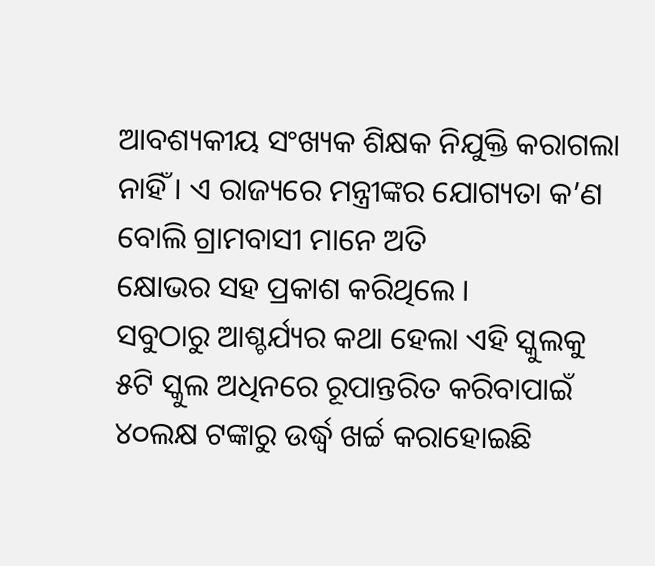ଆବଶ୍ୟକୀୟ ସଂଖ୍ୟକ ଶିକ୍ଷକ ନିଯୁକ୍ତି କରାଗଲା ନାହିଁ । ଏ ରାଜ୍ୟରେ ମନ୍ତ୍ରୀଙ୍କର ଯୋଗ୍ୟତା କ’ଣ ବୋଲି ଗ୍ରାମବାସୀ ମାନେ ଅତି
କ୍ଷୋଭର ସହ ପ୍ରକାଶ କରିଥିଲେ ।
ସବୁଠାରୁ ଆଶ୍ଚର୍ଯ୍ୟର କଥା ହେଲା ଏହି ସ୍କୁଲକୁ ୫ଟି ସ୍କୁଲ ଅଧିନରେ ରୂପାନ୍ତରିତ କରିବାପାଇଁ ୪୦ଲକ୍ଷ ଟଙ୍କାରୁ ଉର୍ଦ୍ଧ୍ୱ ଖର୍ଚ୍ଚ କରାହୋଇଛି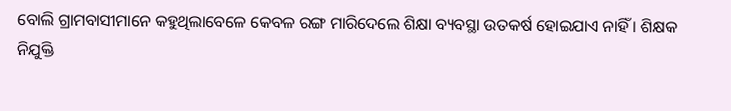ବୋଲି ଗ୍ରାମବାସୀମାନେ କହୁଥିଲାବେଳେ କେବଳ ରଙ୍ଗ ମାରିଦେଲେ ଶିକ୍ଷା ବ୍ୟବସ୍ଥା ଉତକର୍ଷ ହୋଇଯାଏ ନାହିଁ । ଶିକ୍ଷକ
ନିଯୁକ୍ତି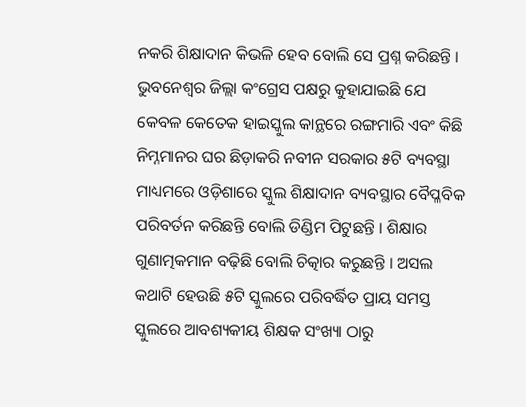ନକରି ଶିକ୍ଷାଦାନ କିଭଳି ହେବ ବୋଲି ସେ ପ୍ରଶ୍ନ କରିଛନ୍ତି ।
ଭୁବନେଶ୍ୱର ଜିଲ୍ଲା କଂଗ୍ରେସ ପକ୍ଷରୁ କୁହାଯାଇଛି ଯେ କେବଳ କେତେକ ହାଇସ୍କୁଲ କାନ୍ଥରେ ରଙ୍ଗମାରି ଏବଂ କିଛି ନିମ୍ନମାନର ଘର ଛିଡ଼ାକରି ନବୀନ ସରକାର ୫ଟି ବ୍ୟବସ୍ଥା ମାଧ୍ୟମରେ ଓଡ଼ିଶାରେ ସ୍କୁଲ ଶିକ୍ଷାଦାନ ବ୍ୟବସ୍ଥାର ବୈପ୍ଳବିକ ପରିବର୍ତନ କରିଛନ୍ତି ବୋଲି ଡିଣ୍ଡିମ ପିଟୁଛନ୍ତି । ଶିକ୍ଷାର ଗୁଣାତ୍ମକମାନ ବଢ଼ିଛି ବୋଲି ଚିତ୍କାର କରୁଛନ୍ତି । ଅସଲ କଥାଟି ହେଉଛି ୫ଟି ସ୍କୁଲରେ ପରିବର୍ଦ୍ଧିତ ପ୍ରାୟ ସମସ୍ତ ସ୍କୁଲରେ ଆବଶ୍ୟକୀୟ ଶିକ୍ଷକ ସଂଖ୍ୟା ଠାରୁ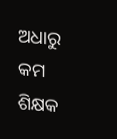ଅଧାରୁ କମ ଶିକ୍ଷକ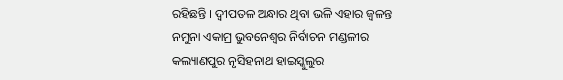ରହିଛନ୍ତି । ଦ୍ୱୀପତଳ ଅନ୍ଧାର ଥିବା ଭଳି ଏହାର ଜ୍ୱଳନ୍ତ ନମୁନା ଏକାମ୍ର ଭୁବନେଶ୍ୱର ନିର୍ବାଚନ ମଣ୍ଡଳୀର କଲ୍ୟାଣପୁର ନୃସିହନାଥ ହାଇସ୍କୁଲୁର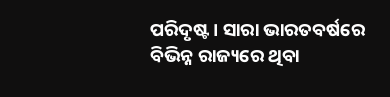ପରିଦୃଷ୍ଟ । ସାରା ଭାରତବର୍ଷରେ ବିଭିନ୍ନ ରାଜ୍ୟରେ ଥିବା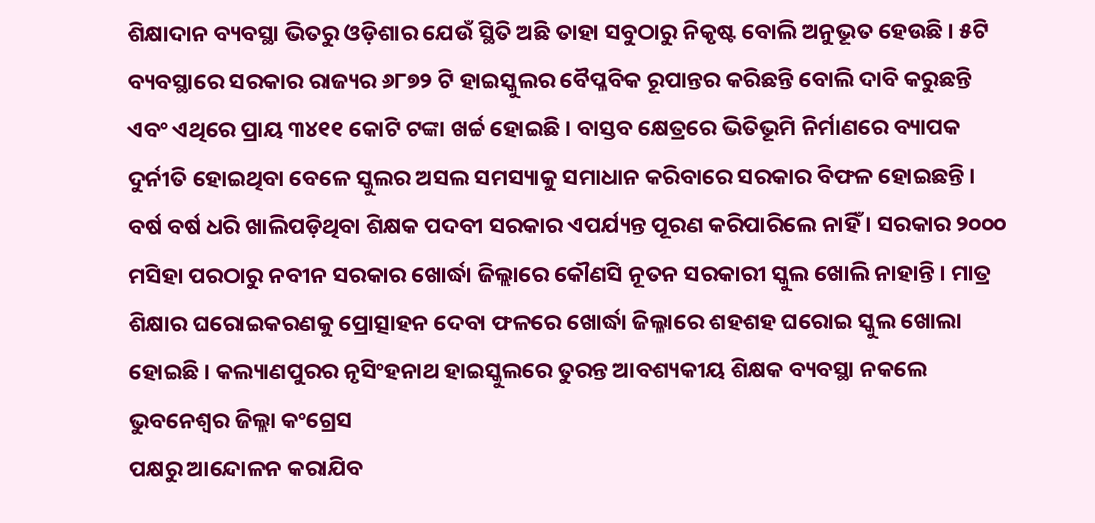ଶିକ୍ଷାଦାନ ବ୍ୟବସ୍ଥା ଭିତରୁ ଓଡ଼ିଶାର ଯେଉଁ ସ୍ଥିତି ଅଛି ତାହା ସବୁଠାରୁ ନିକୃଷ୍ଟ ବୋଲି ଅନୁଭୂତ ହେଉଛି । ୫ଟି ବ୍ୟବସ୍ଥାରେ ସରକାର ରାଜ୍ୟର ୬୮୭୨ ଟି ହାଇସ୍କୁଲର ବୈପ୍ଳବିକ ରୂପାନ୍ତର କରିଛନ୍ତି ବୋଲି ଦାବି କରୁଛନ୍ତି ଏବଂ ଏଥିରେ ପ୍ରାୟ ୩୪୧୧ କୋଟି ଟଙ୍କା ଖର୍ଚ୍ଚ ହୋଇଛି । ବାସ୍ତବ କ୍ଷେତ୍ରରେ ଭିତିଭୂମି ନିର୍ମାଣରେ ବ୍ୟାପକ ଦୁର୍ନୀତି ହୋଇଥିବା ବେଳେ ସ୍କୁଲର ଅସଲ ସମସ୍ୟାକୁ ସମାଧାନ କରିବାରେ ସରକାର ବିଫଳ ହୋଇଛନ୍ତି । ବର୍ଷ ବର୍ଷ ଧରି ଖାଲିପଡ଼ିଥିବା ଶିକ୍ଷକ ପଦବୀ ସରକାର ଏପର୍ଯ୍ୟନ୍ତ ପୂରଣ କରିପାରିଲେ ନାହିଁ । ସରକାର ୨୦୦୦ ମସିହା ପରଠାରୁ ନବୀନ ସରକାର ଖୋର୍ଦ୍ଧା ଜିଲ୍ଲାରେ କୌଣସି ନୂତନ ସରକାରୀ ସ୍କୁଲ ଖୋଲି ନାହାନ୍ତି । ମାତ୍ର ଶିକ୍ଷାର ଘରୋଇକରଣକୁ ପ୍ରୋତ୍ସାହନ ଦେବା ଫଳରେ ଖୋର୍ଦ୍ଧା ଜିଲ୍ଳାରେ ଶହଶହ ଘରୋଇ ସ୍କୁଲ ଖୋଲା ହୋଇଛି । କଲ୍ୟାଣପୁରର ନୃସିଂହନାଥ ହାଇସ୍କୁଲରେ ତୁରନ୍ତ ଆବଶ୍ୟକୀୟ ଶିକ୍ଷକ ବ୍ୟବସ୍ଥା ନକଲେ ଭୁବନେଶ୍ୱର ଜିଲ୍ଲା କଂଗ୍ରେସ
ପକ୍ଷରୁ ଆନ୍ଦୋଳନ କରାଯିବ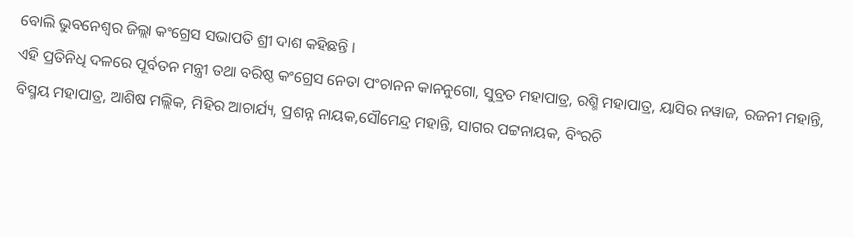ବୋଲି ଭୁବନେଶ୍ୱର ଜିଲ୍ଲା କଂଗ୍ରେସ ସଭାପତି ଶ୍ରୀ ଦାଶ କହିଛନ୍ତି ।
ଏହି ପ୍ରତିନିଧି ଦଳରେ ପୂର୍ବତନ ମନ୍ତ୍ରୀ ତଥା ବରିଷ୍ଠ କଂଗ୍ରେସ ନେତା ପଂଚାନନ କାନନୁଗୋ, ସୁବ୍ରତ ମହାପାତ୍ର, ରଶ୍ମି ମହାପାତ୍ର, ୟାସିର ନୱାଜ, ରଜନୀ ମହାନ୍ତି, ବିସ୍ମୟ ମହାପାତ୍ର, ଆଶିଷ ମଲ୍ଲିକ, ମିହିର ଆଚାର୍ଯ୍ୟ, ପ୍ରଶନ୍ନ ନାୟକ,ସୌମେନ୍ଦ୍ର ମହାନ୍ତି, ସାଗର ପଟ୍ଟନାୟକ, ବିଂରଚି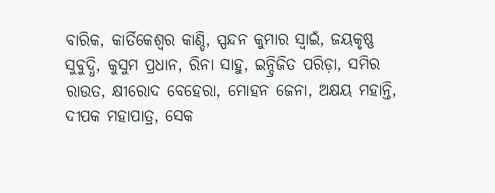ବାରିକ, କାର୍ତିକେଶ୍ୱର କାଣ୍ଡି, ସ୍ପନ୍ଦନ କୁମାର ସ୍ୱାଇଁ, ଜୟକୃଷ୍ଣ ସୁବୁଦ୍ଧି, କୁସୁମ ପ୍ରଧାନ, ରିନା ସାହୁ, ଇନ୍ଦ୍ରିଜିତ ପରିଡ଼ା, ସମିର ରାଉତ, କ୍ଷୀରୋଦ ବେହେରା, ମୋହନ ଜେନା, ଅକ୍ଷୟ ମହାନ୍ତି, ଦୀପକ ମହାପାତ୍ର, ସେକ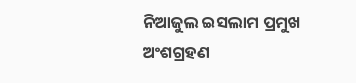ନିଆଜୁଲ ଇସଲାମ ପ୍ରମୁଖ ଅଂଶଗ୍ରହଣ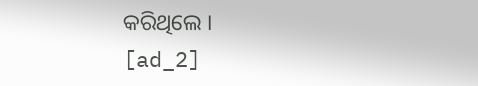କରିଥିଲେ ।
[ad_2]